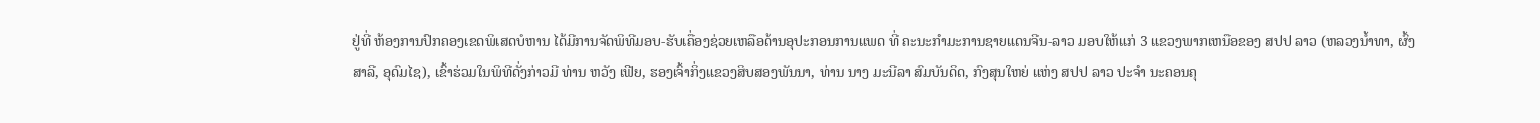ຢູ່ທີ່ ຫ້ອງການປົກຄອງເຂດພິເສດບໍຫານ ໄດ້ມີການຈັດພິທີມອບ-ຮັບເຄື່ອງຊ່ວຍເຫລືອດ້ານອຸປະກອນການແພດ ທີ່ ຄະນະກຳມະການຊາຍແດນຈີນ-ລາວ ມອບໃຫ້ແກ່ 3 ແຂວງພາກເຫນືອຂອງ ສປປ ລາວ (ຫລວງນ້ຳທາ, ຜົ້ງສາລີ, ອຸດົມໄຊ), ເຂົ້າຮ່ວມໃນພິທີດັ່ງກ່າວມີ ທ່ານ ຫວັງ ເຟີຍ, ຮອງເຈົ້າກິ່ງແຂວງສິບສອງພັນນາ, ທ່ານ ນາງ ມະນີລາ ສົມບັນດິດ, ກົງສຸນໃຫຍ່ ແຫ່ງ ສປປ ລາວ ປະຈໍາ ນະຄອນຄຸ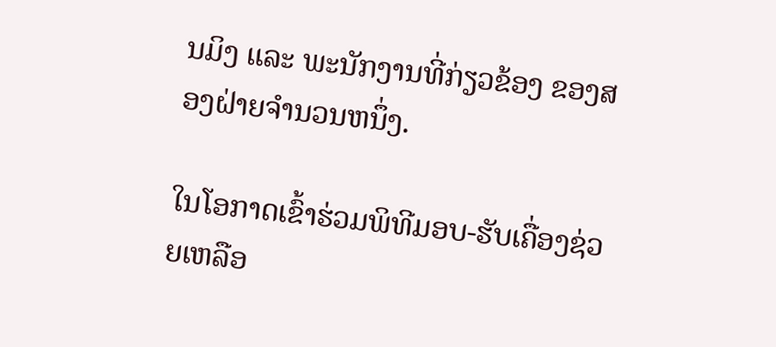ນມິງ ແລະ ພະນັກງານທີ່ກ່ຽວຂ້ອງ ຂອງສອງຝ່າຍຈຳນວນຫນຶ່ງ.

ໃນໂອກາດເຂົ້າຮ່ວມພິທີມອບ-ຮັບເຄື່ອງຊ່ວຍເຫລືອ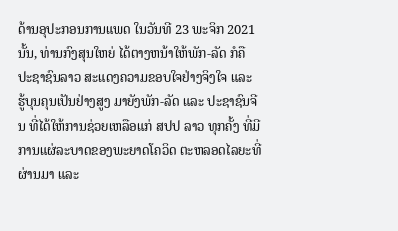ດ້ານອຸປະກອນການແພດ ໃນວັນທີ 23 ພະຈິກ 2021 ນັ້ນ, ທ່ານກົງສຸນໃຫຍ່ ໄດ້ຕາງຫນ້າໃຫ້ພັກ-ລັດ ກໍຄື ປະຊາຊົນລາວ ສະແດງຄວາມຂອບໃຈຢ່າງຈິງໃຈ ແລະ ຮູ້ບຸນຄຸນເປັນຢ່າງສູງ ມາຍັງພັກ-ລັດ ແລະ ປະຊາຊົນຈີນ ທີ່ໄດ້ໃຫ້ການຊ່ວຍເຫລືອແກ່ ສປປ ລາວ ທຸກຄັ້ງ ທີ່ມີການແຜ່ລະບາດຂອງພະຍາດໂຄວິດ ຕະຫລອດໄລຍະທີ່ຜ່ານມາ ແລະ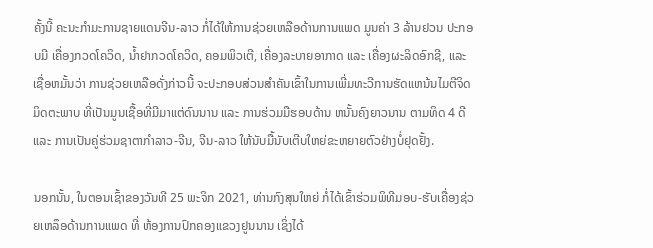ຄັ້ງນີ້ ຄະນະກໍາມະການຊາຍແດນຈີນ-ລາວ ກໍ່ໄດ້ໃຫ້ການຊ່ວຍເຫລືອດ້ານການແພດ ມູນຄ່າ 3 ລ້ານຢວນ ປະກອບມີ ເຄື່ອງກວດໂຄວິດ, ນ້ຳຢາກວດໂຄວິດ, ຄອມພິວເຕີ, ເຄື່ອງລະບາຍອາກາດ ແລະ ເຄື່ອງຜະລິດອົກຊີ, ແລະ ເຊື່ອຫມັ້ນວ່າ ການຊ່ວຍເຫລືອດັ່ງກ່າວນີ້ ຈະປະກອບສ່ວນສໍາຄັນເຂົ້າໃນການເພີ່ມທະວີການຮັດແຫນ້ນໄມຕີຈິດມິດຕະພາບ ທີ່ເປັນມູນເຊື້ອທີ່ມີມາແຕ່ດົນນານ ແລະ ການຮ່ວມມືຮອບດ້ານ ຫນັ້ນຄົງຍາວນານ ຕາມທິດ 4 ດີ ແລະ ການເປັນຄູ່ຮ່ວມຊາຕາກໍາລາວ-ຈີນ, ຈີນ-ລາວ ໃຫ້ນັບມື້ນັບເຕີບໃຫຍ່ຂະຫຍາຍຕົວຢ່າງບໍ່ຢຸດຢັ້ງ.

ນອກນັ້ນ, ໃນຕອນເຊົ້າຂອງວັນທີ 25 ພະຈິກ 2021, ທ່ານກົງສຸນໃຫຍ່ ກໍ່ໄດ້ເຂົ້າຮ່ວມພິທີມອບ-ຮັບເຄື່ອງຊ່ວຍເຫລຶອດ້ານການແພດ ທີ່ ຫ້ອງການປົກຄອງແຂວງຢູນນານ ເຊິ່ງໄດ້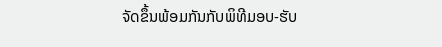ຈັດຂຶ້ນພ້ອມກັນກັບພິທີມອບ-ຮັບ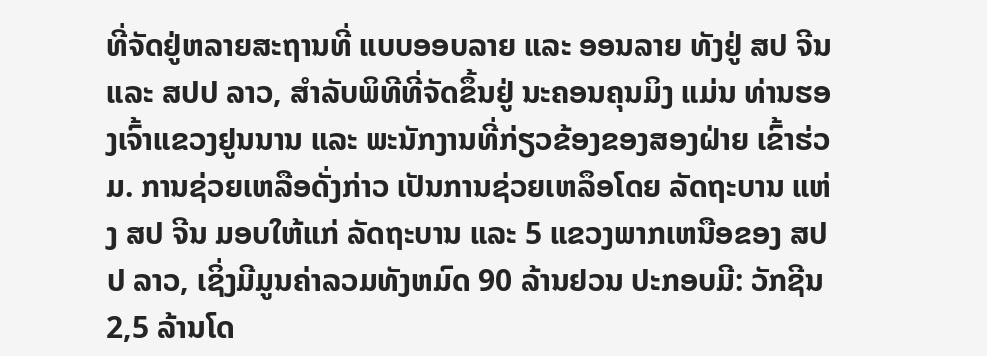ທີ່ຈັດຢູ່ຫລາຍສະຖານທີ່ ແບບອອບລາຍ ແລະ ອອນລາຍ ທັງຢູ່ ສປ ຈີນ ແລະ ສປປ ລາວ, ສຳລັບພິທີທີ່ຈັດຂຶ້ນຢູ່ ນະຄອນຄຸນມິງ ແມ່ນ ທ່ານຮອງເຈົ້າແຂວງຢູນນານ ແລະ ພະນັກງານທີ່ກ່ຽວຂ້ອງຂອງສອງຝ່າຍ ເຂົ້າຮ່ວມ. ການຊ່ວຍເຫລືອດັ່ງກ່າວ ເປັນການຊ່ວຍເຫລຶອໂດຍ ລັດຖະບານ ແຫ່ງ ສປ ຈີນ ມອບໃຫ້ແກ່ ລັດຖະບານ ແລະ 5 ແຂວງພາກເຫນືອຂອງ ສປປ ລາວ, ເຊິ່ງມີມູນຄ່າລວມທັງຫມົດ 90 ລ້ານຢວນ ປະກອບມີ: ວັກຊີນ 2,5 ລ້ານໂດ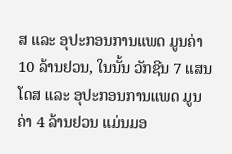ສ ແລະ ອຸປະກອນການແພດ ມູນຄ່າ 10 ລ້ານຢວນ, ໃນນັ້ນ ວັກຊີນ 7 ແສນໂດສ ແລະ ອຸປະກອນການແພດ ມູນຄ່າ 4 ລ້ານຢວນ ແມ່ນມອ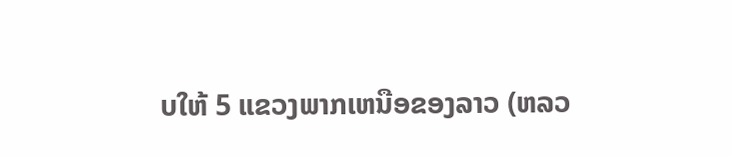ບໃຫ້ 5 ແຂວງພາກເຫນືອຂອງລາວ (ຫລວ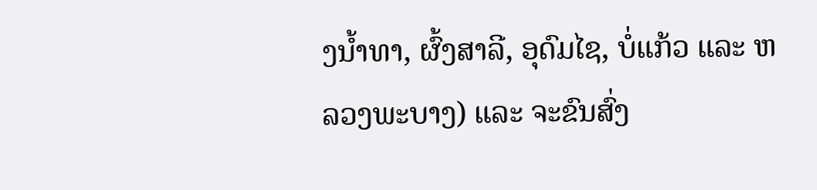ງນ້ຳທາ, ຜົ້ງສາລີ, ອຸດົມໄຊ, ບໍ່ແກ້ວ ແລະ ຫລວງພະບາງ) ແລະ ຈະຂົນສົ່ງ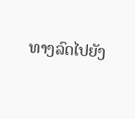ທາງລົດໄປຍັງ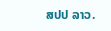ສປປ ລາວ.